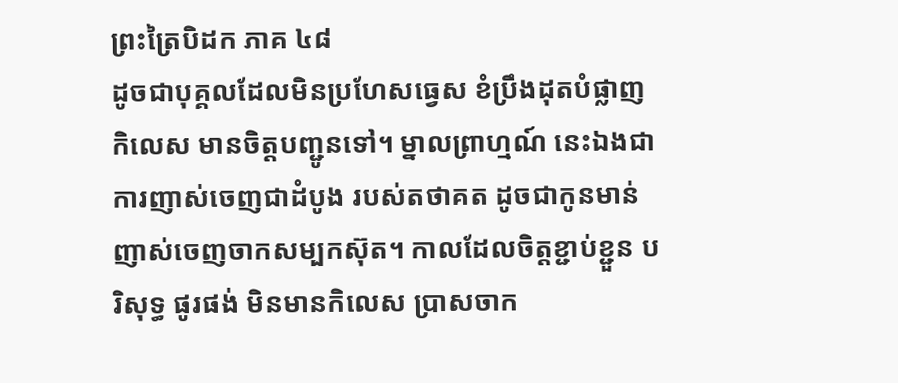ព្រះត្រៃបិដក ភាគ ៤៨
ដូចជាបុគ្គលដែលមិនប្រហែសធ្វេស ខំប្រឹងដុតបំផ្លាញកិលេស មានចិត្តបញ្ជូនទៅ។ ម្នាលព្រាហ្មណ៍ នេះឯងជាការញាស់ចេញជាដំបូង របស់តថាគត ដូចជាកូនមាន់ញាស់ចេញចាកសម្បកស៊ុត។ កាលដែលចិត្តខ្ជាប់ខ្ជួន បរិសុទ្ធ ផូរផង់ មិនមានកិលេស ប្រាសចាក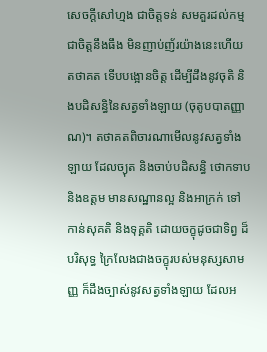សេចក្ដីសៅហ្មង ជាចិត្តទន់ សមគួរដល់កម្ម ជាចិត្តនឹងធឹង មិនញាប់ញ័រយ៉ាងនេះហើយ តថាគត ទើបបង្អោនចិត្ត ដើម្បីដឹងនូវចុតិ និងបដិសន្ធិនៃសត្វទាំងឡាយ (ចុតូបបាតញ្ញាណ)។ តថាគតពិចារណាមើលនូវសត្វទាំងឡាយ ដែលច្យុត និងចាប់បដិសន្ធិ ថោកទាប និងឧត្ដម មានសណ្ឋានល្អ និងអាក្រក់ ទៅកាន់សុគតិ និងទុគ្គតិ ដោយចក្ខុដូចជាទិព្វ ដ៏បរិសុទ្ធ ក្រៃលែងជាងចក្ខុរបស់មនុស្សសាមញ្ញ ក៏ដឹងច្បាស់នូវសត្វទាំងឡាយ ដែលអ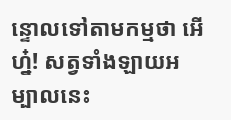ន្ទោលទៅតាមកម្មថា អើហ្ន៎! សត្វទាំងឡាយអម្បាលនេះ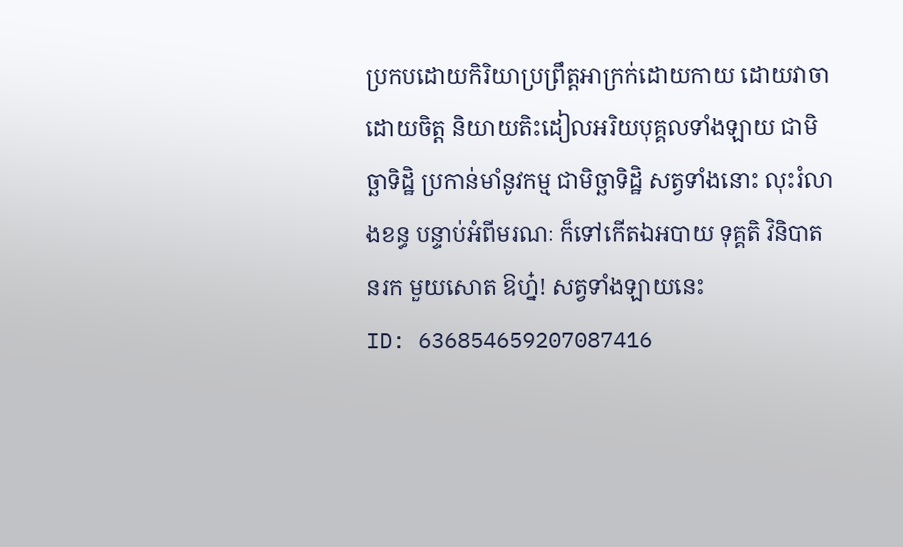ប្រកបដោយកិរិយាប្រព្រឹត្តអាក្រក់ដោយកាយ ដោយវាចា ដោយចិត្ត និយាយតិះដៀលអរិយបុគ្គលទាំងឡាយ ជាមិច្ឆាទិដ្ឋិ ប្រកាន់មាំនូវកម្ម ជាមិច្ឆាទិដ្ឋិ សត្វទាំងនោះ លុះរំលាងខន្ធ បន្ទាប់អំពីមរណៈ ក៏ទៅកើតឯអបាយ ទុគ្គតិ វិនិបាត នរក មួយសោត ឱហ្ន៎! សត្វទាំងឡាយនេះ
ID: 636854659207087416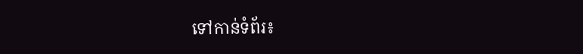ទៅកាន់ទំព័រ៖